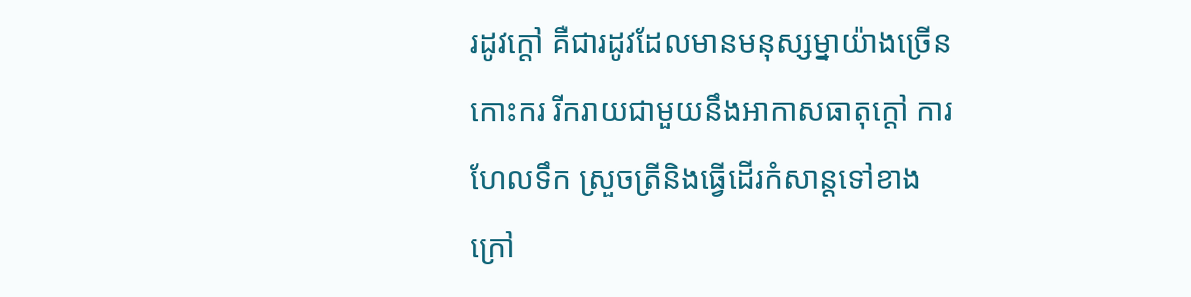រដូវក្តៅ គឺជារដូវដែលមានមនុស្សម្នាយ៉ាងច្រើនកោះករ រីករាយជាមួយនឹងអាកាសធាតុក្តៅ ការ
ហែលទឹក ស្រួចត្រីនិងធ្វើដើរកំសាន្តទៅខាងក្រៅ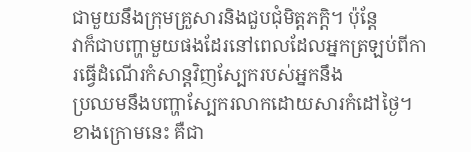ជាមួយនឹងក្រុមគ្រួសារនិងជួបជុំមិត្តភកិ្ត។ ប៉ុន្តែ
វាក៏ជាបញ្ហាមួយផងដែរនៅពេលដែលអ្នកត្រឡប់ពីការធ្វើដំណើរកំសាន្តវិញស្បែករបស់អ្នកនឹង
ប្រឈមនឹងបញ្ហាស្បែករលាកដោយសារកំដៅថ្ងៃ។
ខាងក្រោមនេះ គឺជា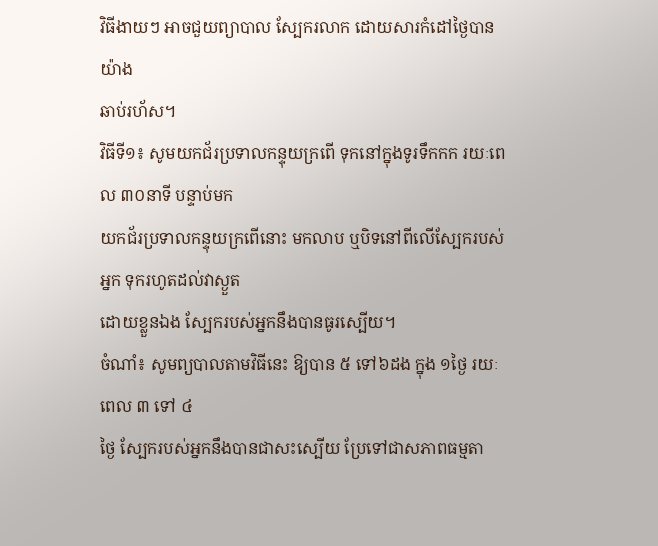វិធីងាយៗ អាចជួយព្យាបាល ស្បែករលាក ដោយសារកំដៅថ្ងៃបានយ៉ាង
ឆាប់រហ័ស។
វិធីទី១៖ សូមយកជ័រប្រទាលកន្ទុយក្រពើ ទុកនៅក្នុងទូរទឹកកក រយៈពេល ៣០នាទី បន្ទាប់មក
យកជ័រប្រទាលកន្ទុយក្រពើនោះ មកលាប ឬបិទនៅពីលើស្បែករបស់អ្នក ទុករហូតដល់វាស្ងួត
ដោយខ្លួនឯង ស្បែករបស់អ្នកនឹងបានធូរស្បើយ។
ចំណាំ៖ សូមព្យបាលតាមវិធីនេះ ឱ្យបាន ៥ ទៅ៦ដង ក្នុង ១ថ្ងៃ រយៈពេល ៣ ទៅ ៤
ថ្ងៃ ស្បែករបស់អ្នកនឹងបានជាសះស្បើយ ប្រែទៅជាសភាពធម្មតា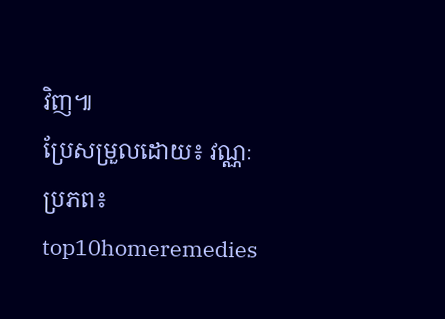វិញ៕
ប្រែសម្រួលដោយ៖ វណ្ណៈ
ប្រភព៖ top10homeremedies